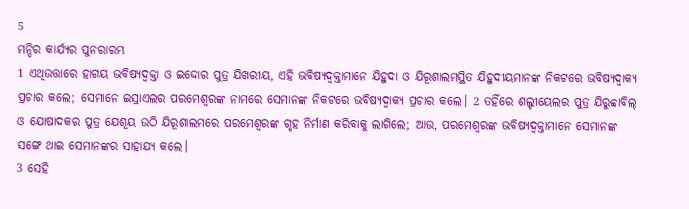5
ମନ୍ଦିର କାର୍ଯ୍ୟର ପୁନରାରମ୍ଭ
1 ଏଥିଉତ୍ତାରେ ହାଗୟ ଭବିଷ୍ୟଦ୍ବକ୍ତା ଓ ଇଦ୍ଦୋର ପୁତ୍ର ଯିଖରୀୟ, ଏହି ଭବିଷ୍ୟଦ୍ବକ୍ତାମାନେ ଯିହୁଦା ଓ ଯିରୂଶାଲମସ୍ଥିତ ଯିହୁଦୀୟମାନଙ୍କ ନିକଟରେ ଭବିଷ୍ୟଦ୍ବାକ୍ୟ ପ୍ରଚାର କଲେ; ସେମାନେ ଇସ୍ରାଏଲର ପରମେଶ୍ୱରଙ୍କ ନାମରେ ସେମାନଙ୍କ ନିକଟରେ ଭବିଷ୍ୟଦ୍ବାକ୍ୟ ପ୍ରଚାର କଲେ। 2 ତହିଁରେ ଶଲ୍ଟୀୟେଲର ପୁତ୍ର ଯିରୁବ୍ବାବିଲ୍ ଓ ଯୋଷାଦକର ପୁତ୍ର ଯେଶୂୟ ଉଠି ଯିରୂଶାଲମରେ ପରମେଶ୍ୱରଙ୍କ ଗୃହ ନିର୍ମାଣ କରିବାକୁ ଲାଗିଲେ; ଆଉ, ପରମେଶ୍ୱରଙ୍କ ଭବିଷ୍ୟଦ୍ବକ୍ତାମାନେ ସେମାନଙ୍କ ସଙ୍ଗେ ଥାଇ ସେମାନଙ୍କର ସାହାଯ୍ୟ କଲେ।
3 ସେହି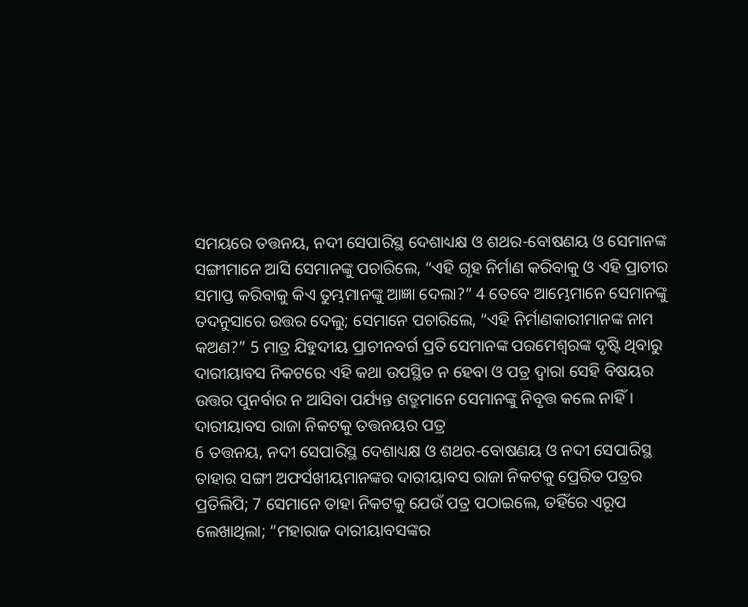ସମୟରେ ତତ୍ତନୟ, ନଦୀ ସେପାରିସ୍ଥ ଦେଶାଧ୍ୟକ୍ଷ ଓ ଶଥର-ବୋଷଣୟ ଓ ସେମାନଙ୍କ ସଙ୍ଗୀମାନେ ଆସି ସେମାନଙ୍କୁ ପଚାରିଲେ, “ଏହି ଗୃହ ନିର୍ମାଣ କରିବାକୁ ଓ ଏହି ପ୍ରାଚୀର ସମାପ୍ତ କରିବାକୁ କିଏ ତୁମ୍ଭମାନଙ୍କୁ ଆଜ୍ଞା ଦେଲା?” 4 ତେବେ ଆମ୍ଭେମାନେ ସେମାନଙ୍କୁ ତଦନୁସାରେ ଉତ୍ତର ଦେଲୁ; ସେମାନେ ପଚାରିଲେ, “ଏହି ନିର୍ମାଣକାରୀମାନଙ୍କ ନାମ କଅଣ?” 5 ମାତ୍ର ଯିହୁଦୀୟ ପ୍ରାଚୀନବର୍ଗ ପ୍ରତି ସେମାନଙ୍କ ପରମେଶ୍ୱରଙ୍କ ଦୃଷ୍ଟି ଥିବାରୁ ଦାରୀୟାବସ ନିକଟରେ ଏହି କଥା ଉପସ୍ଥିତ ନ ହେବା ଓ ପତ୍ର ଦ୍ୱାରା ସେହି ବିଷୟର ଉତ୍ତର ପୁନର୍ବାର ନ ଆସିବା ପର୍ଯ୍ୟନ୍ତ ଶତ୍ରୁମାନେ ସେମାନଙ୍କୁ ନିବୃତ୍ତ କଲେ ନାହିଁ।
ଦାରୀୟାବସ ରାଜା ନିକଟକୁ ତତ୍ତନୟର ପତ୍ର
6 ତତ୍ତନୟ, ନଦୀ ସେପାରିସ୍ଥ ଦେଶାଧ୍ୟକ୍ଷ ଓ ଶଥର-ବୋଷଣୟ ଓ ନଦୀ ସେପାରିସ୍ଥ ତାହାର ସଙ୍ଗୀ ଅଫର୍ସଖୀୟମାନଙ୍କର ଦାରୀୟାବସ ରାଜା ନିକଟକୁ ପ୍ରେରିତ ପତ୍ରର ପ୍ରତିଲିପି; 7 ସେମାନେ ତାହା ନିକଟକୁ ଯେଉଁ ପତ୍ର ପଠାଇଲେ, ତହିଁରେ ଏରୂପ ଲେଖାଥିଲା; “ମହାରାଜ ଦାରୀୟାବସଙ୍କର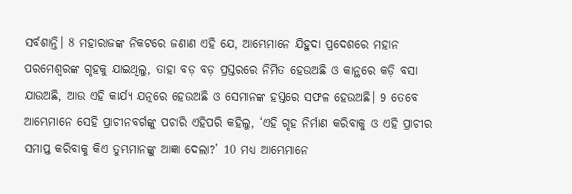ସର୍ବଶାନ୍ତି। 8 ମହାରାଜଙ୍କ ନିକଟରେ ଜଣାଣ ଏହି ଯେ, ଆମ୍ଭେମାନେ ଯିହୁଦା ପ୍ରଦେଶରେ ମହାନ ପରମେଶ୍ୱରଙ୍କ ଗୃହକୁ ଯାଇଥିଲୁ, ତାହା ବଡ଼ ବଡ଼ ପ୍ରସ୍ତରରେ ନିର୍ମିତ ହେଉଅଛି ଓ କାନ୍ଥରେ କଡ଼ି ବସା ଯାଉଅଛି, ଆଉ ଏହି କାର୍ଯ୍ୟ ଯତ୍ନରେ ହେଉଅଛି ଓ ସେମାନଙ୍କ ହସ୍ତରେ ସଫଳ ହେଉଅଛି। 9 ତେବେ ଆମ୍ଭେମାନେ ସେହି ପ୍ରାଚୀନବର୍ଗଙ୍କୁ ପଚାରି ଏହିପରି କହିଲୁ, ‘ଏହି ଗୃହ ନିର୍ମାଣ କରିବାକୁ ଓ ଏହି ପ୍ରାଚୀର ସମାପ୍ତ କରିବାକୁ କିଏ ତୁମ୍ଭମାନଙ୍କୁ ଆଜ୍ଞା ଦେଲା?’ 10 ମଧ୍ୟ ଆମ୍ଭେମାନେ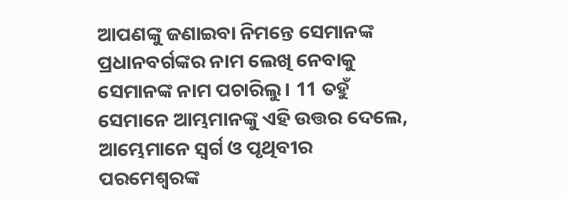ଆପଣଙ୍କୁ ଜଣାଇବା ନିମନ୍ତେ ସେମାନଙ୍କ ପ୍ରଧାନବର୍ଗଙ୍କର ନାମ ଲେଖି ନେବାକୁ ସେମାନଙ୍କ ନାମ ପଚାରିଲୁ। 11 ତହୁଁ ସେମାନେ ଆମ୍ଭମାନଙ୍କୁ ଏହି ଉତ୍ତର ଦେଲେ, ଆମ୍ଭେମାନେ ସ୍ୱର୍ଗ ଓ ପୃଥିବୀର ପରମେଶ୍ୱରଙ୍କ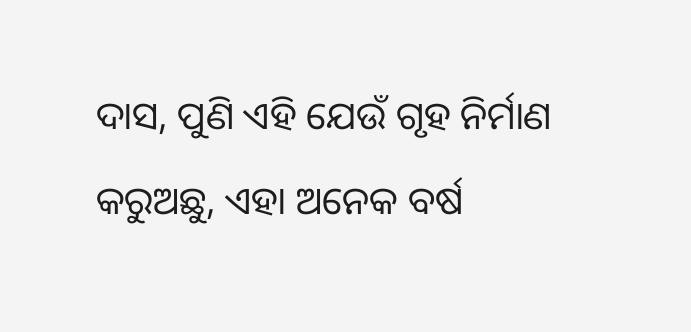ଦାସ, ପୁଣି ଏହି ଯେଉଁ ଗୃହ ନିର୍ମାଣ କରୁଅଛୁ, ଏହା ଅନେକ ବର୍ଷ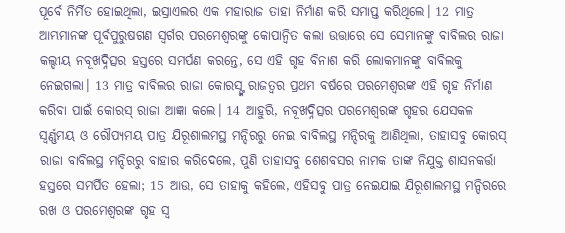ପୂର୍ବେ ନିର୍ମିତ ହୋଇଥିଲା, ଇସ୍ରାଏଲର ଏକ ମହାରାଜ ତାହା ନିର୍ମାଣ କରି ସମାପ୍ତ କରିଥିଲେ। 12 ମାତ୍ର ଆମ୍ଭମାନଙ୍କ ପୂର୍ବପୁରୁଷଗଣ ସ୍ୱର୍ଗର ପରମେଶ୍ୱରଙ୍କୁ କୋପାନ୍ୱିତ କଲା ଉତ୍ତାରେ ସେ ସେମାନଙ୍କୁ ବାବିଲର ରାଜା କଲ୍ଦୀୟ ନବୂଖଦ୍ନିତ୍ସର ହସ୍ତରେ ସମର୍ପଣ କରନ୍ତେ, ସେ ଏହି ଗୃହ ବିନାଶ କରି ଲୋକମାନଙ୍କୁ ବାବିଲକୁ ନେଇଗଲା। 13 ମାତ୍ର ବାବିଲର ରାଜା କୋରସ୍ଙ୍କ ରାଜତ୍ଵର ପ୍ରଥମ ବର୍ଷରେ ପରମେଶ୍ୱରଙ୍କ ଏହି ଗୃହ ନିର୍ମାଣ କରିବା ପାଇଁ କୋରସ୍ ରାଜା ଆଜ୍ଞା କଲେ। 14 ଆହୁରି, ନବୂଖଦ୍ନିତ୍ସର ପରମେଶ୍ୱରଙ୍କ ଗୃହର ଯେସକଳ ସ୍ୱର୍ଣ୍ଣମୟ ଓ ରୌପ୍ୟମୟ ପାତ୍ର ଯିରୂଶାଲମସ୍ଥ ମନ୍ଦିରରୁ ନେଇ ବାବିଲସ୍ଥ ମନ୍ଦିରକୁ ଆଣିଥିଲା, ତାହାସବୁ କୋରସ୍ ରାଜା ବାବିଲସ୍ଥ ମନ୍ଦିରରୁ ବାହାର କରିଦେଲେ, ପୁଣି ତାହାସବୁ ଶେଶବସର ନାମକ ତାଙ୍କ ନିଯୁକ୍ତ ଶାସନକର୍ତ୍ତା ହସ୍ତରେ ସମର୍ପିତ ହେଲା; 15 ଆଉ, ସେ ତାହାକୁ କହିଲେ, ଏହିସବୁ ପାତ୍ର ନେଇଯାଇ ଯିରୂଶାଲମସ୍ଥ ମନ୍ଦିରରେ ରଖ ଓ ପରମେଶ୍ୱରଙ୍କ ଗୃହ ସ୍ୱ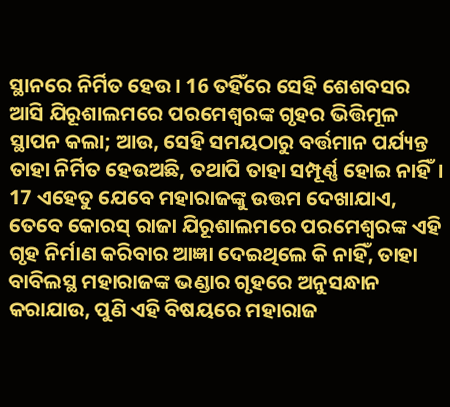ସ୍ଥାନରେ ନିର୍ମିତ ହେଉ। 16 ତହିଁରେ ସେହି ଶେଶବସର ଆସି ଯିରୂଶାଲମରେ ପରମେଶ୍ୱରଙ୍କ ଗୃହର ଭିତ୍ତିମୂଳ ସ୍ଥାପନ କଲା; ଆଉ, ସେହି ସମୟଠାରୁ ବର୍ତ୍ତମାନ ପର୍ଯ୍ୟନ୍ତ ତାହା ନିର୍ମିତ ହେଉଅଛି, ତଥାପି ତାହା ସମ୍ପୂର୍ଣ୍ଣ ହୋଇ ନାହିଁ। 17 ଏହେତୁ ଯେବେ ମହାରାଜଙ୍କୁ ଉତ୍ତମ ଦେଖାଯାଏ, ତେବେ କୋରସ୍ ରାଜା ଯିରୂଶାଲମରେ ପରମେଶ୍ୱରଙ୍କ ଏହି ଗୃହ ନିର୍ମାଣ କରିବାର ଆଜ୍ଞା ଦେଇଥିଲେ କି ନାହିଁ, ତାହା ବାବିଲସ୍ଥ ମହାରାଜଙ୍କ ଭଣ୍ଡାର ଗୃହରେ ଅନୁସନ୍ଧାନ କରାଯାଉ, ପୁଣି ଏହି ବିଷୟରେ ମହାରାଜ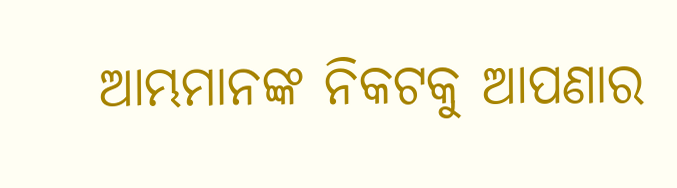ଆମ୍ଭମାନଙ୍କ ନିକଟକୁ ଆପଣାର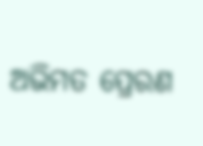ଅଭିମତ ପ୍ରେରଣ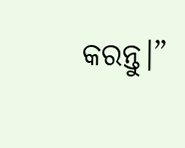କରନ୍ତୁ।”